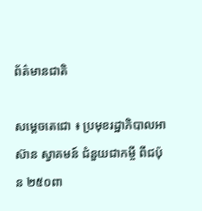ព័ត៌មានជាតិ

សម្តេចតេជោ ៖ ប្រមុខរដ្ឋាភិបាលអាស៊ាន ស្វាគមន៍ ជំនួយជាកម្ចី ពីជប៉ុន ២៥០ពា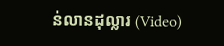ន់លានដុល្លារ (Video)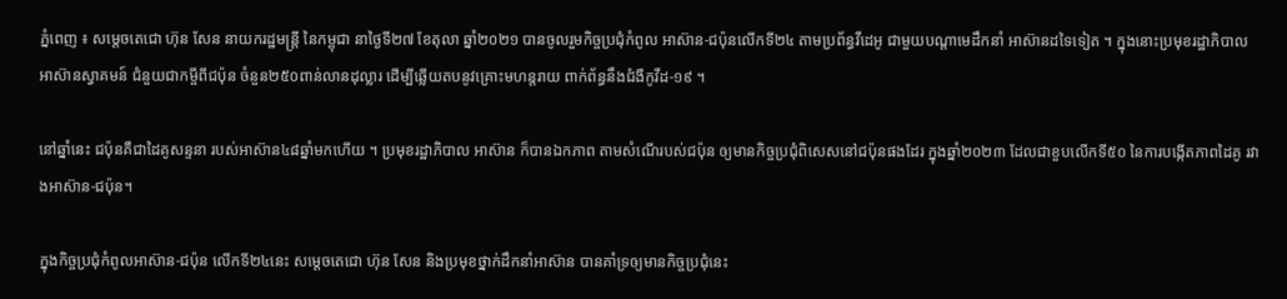ភ្នំពេញ ៖ សម្ដេចតេជោ ហ៊ុន សែន នាយករដ្ឋមន្ត្រី នៃកម្ពុជា នាថ្ងៃទី២៧ ខែតុលា ឆ្នាំ២០២១ បានចូលរួមកិច្ចប្រជុំកំពូល អាស៊ាន-ជប៉ុនលើកទី២៤ តាមប្រព័ន្ធវីដេអូ ជាមួយបណ្ដាមេដឹកនាំ អាស៊ានដទៃទៀត ។ ក្នុងនោះប្រមុខរដ្ឋាភិបាល អាស៊ានស្វាគមន៍ ជំនួយជាកម្ចីពីជប៉ុន ចំនួន២៥០ពាន់លានដុល្លារ ដើម្បីឆ្លើយតបនូវគ្រោះមហន្តរាយ ពាក់ព័ន្ធនឹងជំងឺកូវីដ-១៩ ។

នៅឆ្នាំនេះ ជប៉ុនគឺជាដៃគូសន្ទនា របស់អាស៊ាន៤៨ឆ្នាំមកហើយ ។ ប្រមុខរដ្ឋាភិបាល អាស៊ាន ក៏បានឯកភាព តាមសំណើរបស់ជប៉ុន ឲ្យមានកិច្ចប្រជុំពិសេសនៅជប៉ុនផងដែរ ក្នុងឆ្នាំ២០២៣ ដែលជាខួបលើកទី៥០ នៃការបង្កើតភាពដៃគូ រវាងអាស៊ាន-ជប៉ុន។

ក្នុងកិច្ចប្រជុំកំពូលអាស៊ាន-ជប៉ុន លើកទី២៤នេះ សម្ដេចតេជោ ហ៊ុន សែន និងប្រមុខថ្នាក់ដឹកនាំអាស៊ាន បានគាំទ្រឲ្យមានកិច្ចប្រជុំនេះ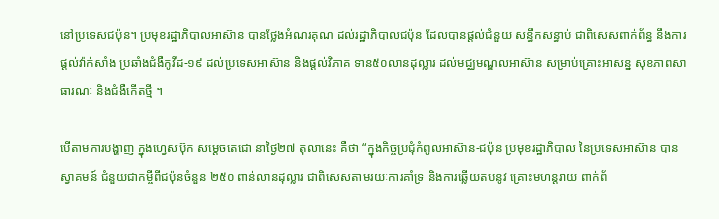នៅប្រទេសជប៉ុន។ ប្រមុខរដ្ឋាភិបាលអាស៊ាន បានថ្លែងអំណរគុណ ដល់រដ្ឋាភិបាលជប៉ុន ដែលបានផ្ដល់ជំនួយ សន្ធឹកសន្ធាប់ ជាពិសេសពាក់ព័ន្ធ នឹងការផ្ដល់វ៉ាក់សាំង ប្រឆាំងជំងឺកូវីដ-១៩ ដល់ប្រទេសអាស៊ាន និងផ្ដល់វិភាគ ទាន៥០លានដុល្លារ ដល់មជ្ឈមណ្ឌលអាស៊ាន សម្រាប់គ្រោះអាសន្ន សុខភាពសាធារណៈ និងជំងឺកើតថ្មី ។

បើតាមការបង្ហាញ ក្នុងហ្វេសប៊ុក សម្តេចតេជោ នាថ្ងៃ២៧ តុលានេះ គឺថា “ក្នុងកិច្ចប្រជុំកំពូលអាស៊ាន-ជប៉ុន ប្រមុខរដ្ឋាភិបាល នៃប្រទេសអាស៊ាន បានស្វាគមន៍ ជំនួយជាកម្ចីពីជប៉ុនចំនួន ២៥០ ពាន់លានដុល្លារ ជាពិសេសតាមរយៈការគាំទ្រ និងការឆ្លើយតបនូវ គ្រោះមហន្តរាយ ពាក់ព័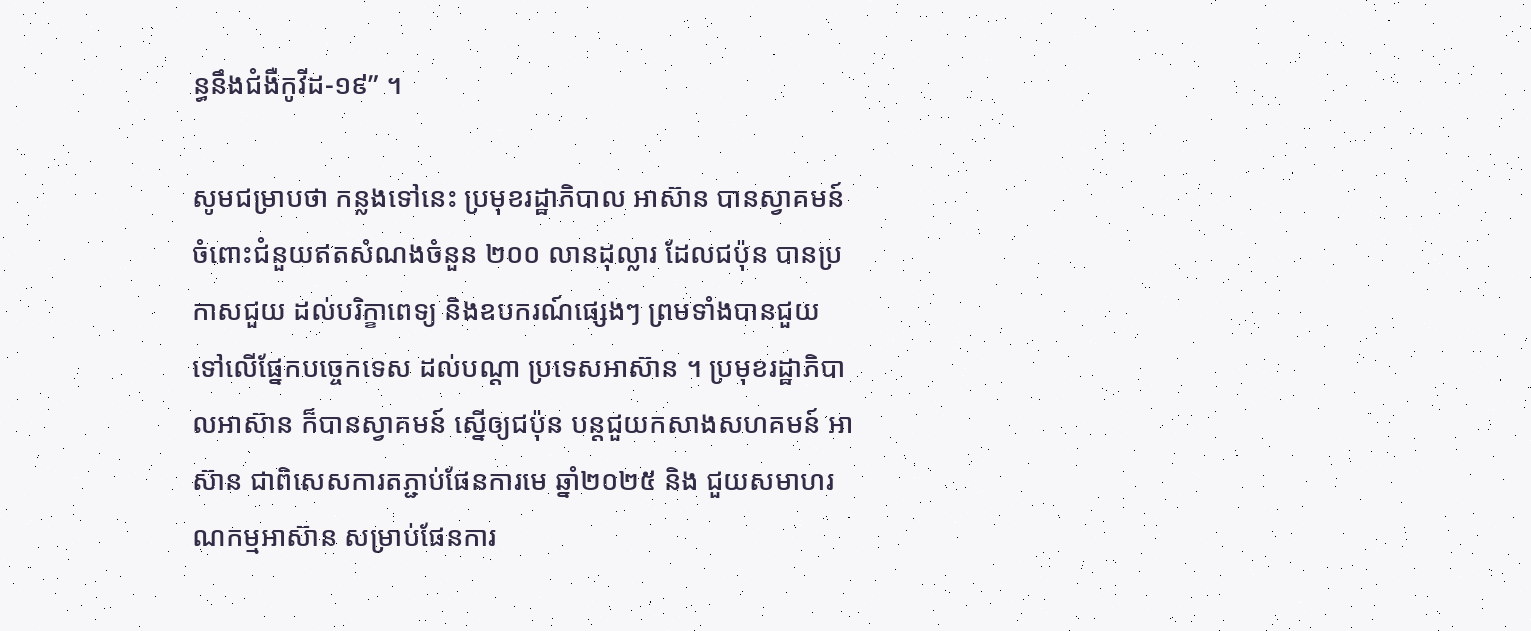ន្ធនឹងជំងឺកូវីដ-១៩” ។

សូមជម្រាបថា កន្លងទៅនេះ ប្រមុខរដ្ឋាភិបាល អាស៊ាន បានស្វាគមន៍ ចំពោះជំនួយឥតសំណងចំនួន ២០០ លានដុល្លារ ដែលជប៉ុន បានប្រកាសជួយ ដល់បរិក្ខាពេទ្យ និងឧបករណ៍ផ្សេងៗ ព្រមទាំងបានជួយ ទៅលើផ្នែកបច្ចេកទេស ដល់បណ្ដា ប្រទេសអាស៊ាន ។ ប្រមុខរដ្ឋាភិបាលអាស៊ាន ក៏បានស្វាគមន៍ ស្នើឲ្យជប៉ុន បន្តជួយកសាងសហគមន៍ អាស៊ាន ជាពិសេសការតភ្ជាប់ផែនការមេ ឆ្នាំ២០២៥ និង ជួយសមាហរណកម្មអាស៊ាន សម្រាប់ផែនការ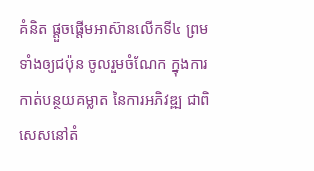គំនិត ផ្ដួចផ្ដើមអាស៊ានលើកទី៤ ព្រមទាំងឲ្យជប៉ុន ចូលរួមចំណែក ក្នុងការកាត់បន្ថយគម្លាត នៃការអភិវឌ្ឍ ជាពិសេសនៅតំ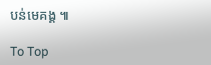បន់មេគង្គ ៕

To Top